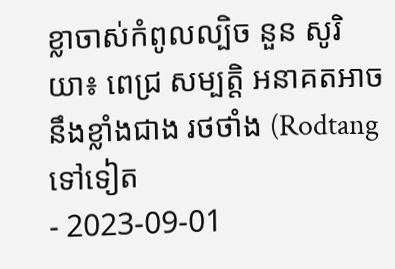ខ្លាចាស់កំពូលល្បិច នួន សូរិយា៖ ពេជ្រ សម្បត្តិ អនាគតអាចនឹងខ្លាំងជាង រថថាំង (Rodtang ទៅទៀត
- 2023-09-01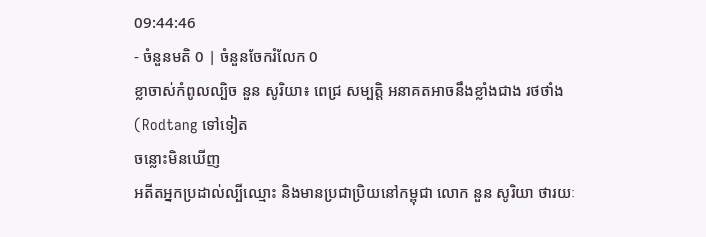09:44:46
- ចំនួនមតិ 0 | ចំនួនចែករំលែក 0
ខ្លាចាស់កំពូលល្បិច នួន សូរិយា៖ ពេជ្រ សម្បត្តិ អនាគតអាចនឹងខ្លាំងជាង រថថាំង (Rodtang ទៅទៀត
ចន្លោះមិនឃើញ
អតីតអ្នកប្រដាល់ល្បីឈ្មោះ និងមានប្រជាប្រិយនៅកម្ពុជា លោក នួន សូរិយា ថារយៈ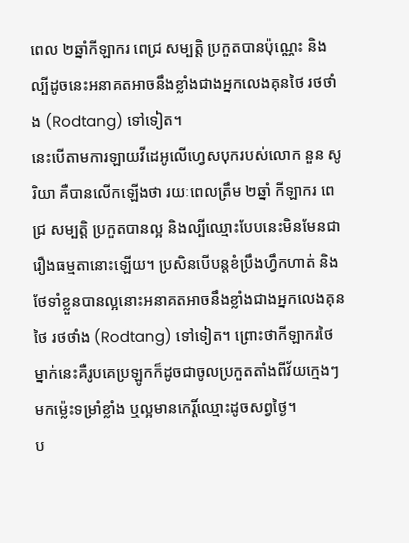ពេល ២ឆ្នាំកីឡាករ ពេជ្រ សម្បត្តិ ប្រកួតបានប៉ុណ្ណេះ និងល្បីដូចនេះអនាគតអាចនឹងខ្លាំងជាងអ្នកលេងគុនថៃ រថថាំង (Rodtang) ទៅទៀត។
នេះបើតាមការឡាយវីដេអូលើហ្វេសបុករបស់លោក នួន សូរិយា គឺបានលើកឡើងថា រយៈពេលត្រឹម ២ឆ្នាំ កីឡាករ ពេជ្រ សម្បត្តិ ប្រកួតបានល្អ និងល្បីឈ្មោះបែបនេះមិនមែនជារឿងធម្មតានោះឡើយ។ ប្រសិនបើបន្តខំប្រឹងហ្វឹកហាត់ និងថែទាំខ្លួនបានល្អនោះអនាគតអាចនឹងខ្លាំងជាងអ្នកលេងគុនថៃ រថថាំង (Rodtang) ទៅទៀត។ ព្រោះថាកីឡាករថៃម្នាក់នេះគឺរូបគេប្រឡូកក៏ដូចជាចូលប្រកួតតាំងពីវ័យក្មេងៗមកម្ល៉េះទម្រាំខ្លាំង ឬល្អមានកេរ្តិ៍ឈ្មោះដូចសព្វថ្ងៃ។
ប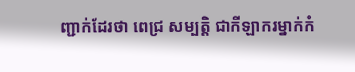ញ្ជាក់ដែរថា ពេជ្រ សម្បត្តិ ជាកីឡាករម្នាក់កំ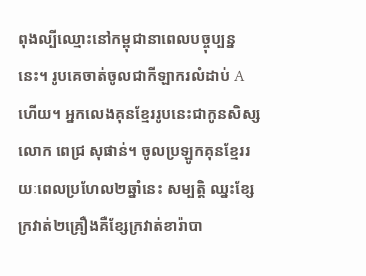ពុងល្បីឈ្មោះនៅកម្ពុជានាពេលបច្ចុប្បន្ននេះ។ រូបគេចាត់ចូលជាកីឡាករលំដាប់ A ហើយ។ អ្នកលេងគុនខ្មែររូបនេះជាកូនសិស្សលោក ពេជ្រ សុផាន់។ ចូលប្រឡូកគុនខ្មែររយៈពេលប្រហែល២ឆ្នាំនេះ សម្បត្តិ ឈ្នះខ្សែក្រវាត់២គ្រឿងគឺខ្សែក្រវាត់ខារ៉ាបា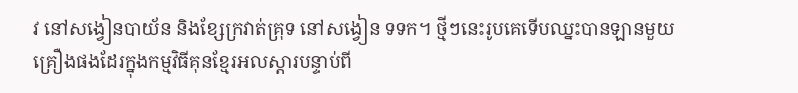វ នៅសង្វៀនបាយ័ន និងខ្សែក្រវាត់គ្រុទ នៅសង្វៀន ទទក។ ថ្មីៗនេះរូបគេទើបឈ្នះបានឡានមួយគ្រឿងផងដែរក្នុងកម្មវិធីគុនខ្មែរអលស្តារបន្ទាប់ពី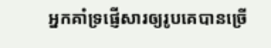អ្នកគាំទ្រផ្ញើសារឲ្យរូបគេបានច្រើ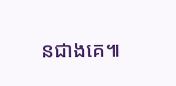នជាងគេ៕